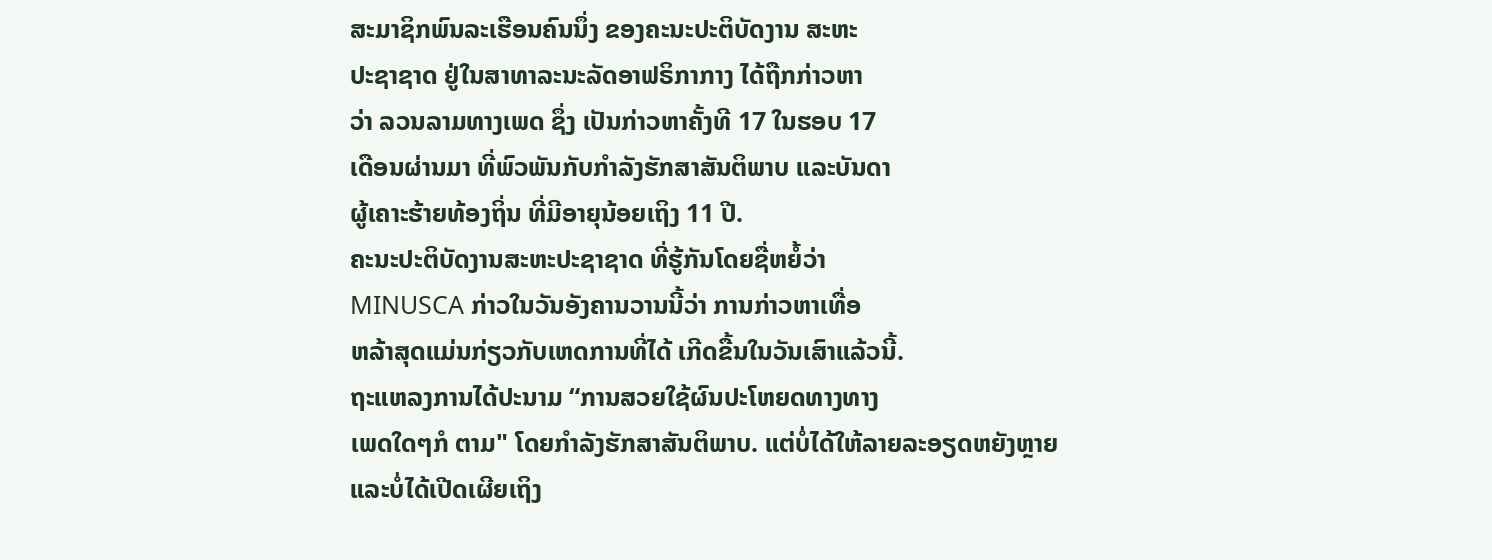ສະມາຊິກພົນລະເຮືອນຄົນນຶ່ງ ຂອງຄະນະປະຕິບັດງານ ສະຫະ
ປະຊາຊາດ ຢູ່ໃນສາທາລະນະລັດອາຟຣິກາກາງ ໄດ້ຖືກກ່າວຫາ
ວ່າ ລວນລາມທາງເພດ ຊຶ່ງ ເປັນກ່າວຫາຄັ້ງທີ 17 ໃນຮອບ 17
ເດືອນຜ່ານມາ ທີ່ພົວພັນກັບກໍາລັງຮັກສາສັນຕິພາບ ແລະບັນດາ
ຜູ້ເຄາະຮ້າຍທ້ອງຖິ່ນ ທີ່ມີອາຍຸນ້ອຍເຖິງ 11 ປີ.
ຄະນະປະຕິບັດງານສະຫະປະຊາຊາດ ທີ່ຮູ້ກັນໂດຍຊື່ຫຍໍ້ວ່າ
MINUSCA ກ່າວໃນວັນອັງຄານວານນີ້ວ່າ ການກ່າວຫາເທື່ອ
ຫລ້າສຸດແມ່ນກ່ຽວກັບເຫດການທີ່ໄດ້ ເກີດຂື້ນໃນວັນເສົາແລ້ວນີ້.
ຖະແຫລງການໄດ້ປະນາມ “ການສວຍໃຊ້ຜົນປະໂຫຍດທາງທາງ
ເພດໃດໆກໍ ຕາມ" ໂດຍກຳລັງຮັກສາສັນຕິພາບ. ແຕ່ບໍ່ໄດ້ໃຫ້ລາຍລະອຽດຫຍັງຫຼາຍ
ແລະບໍ່ໄດ້ເປີດເຜີຍເຖິງ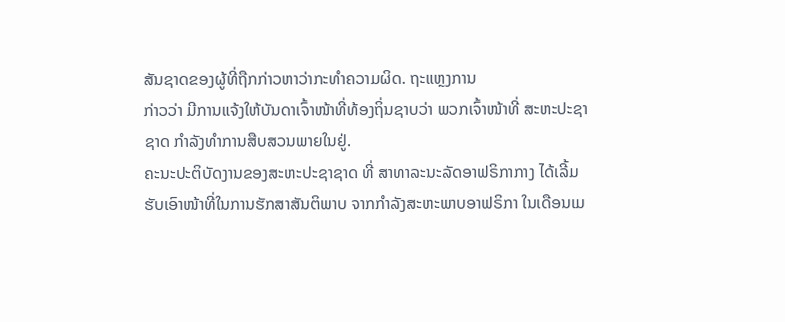ສັນຊາດຂອງຜູ້ທີ່ຖືກກ່າວຫາວ່າກະທຳຄວາມຜິດ. ຖະແຫຼງການ
ກ່າວວ່າ ມີການແຈ້ງໃຫ້ບັນດາເຈົ້າໜ້າທີ່ທ້ອງຖິ່ນຊາບວ່າ ພວກເຈົ້າໜ້າທີ່ ສະຫະປະຊາ
ຊາດ ກຳລັງທຳການສືບສວນພາຍໃນຢູ່.
ຄະນະປະຕິບັດງານຂອງສະຫະປະຊາຊາດ ທີ່ ສາທາລະນະລັດອາຟຣິກາກາງ ໄດ້ເລີ້ມ
ຮັບເອົາໜ້າທີ່ໃນການຮັກສາສັນຕິພາບ ຈາກກຳລັງສະຫະພາບອາຟຣິກາ ໃນເດືອນເມ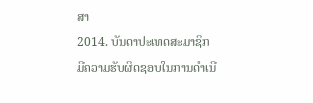ສາ
2014. ບັນດາປະເທດສະມາຊິກ ມີຄວາມຮັບຜິດຊອບໃນການດຳເນີ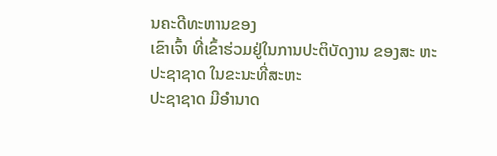ນຄະດີທະຫານຂອງ
ເຂົາເຈົ້າ ທີ່ເຂົ້າຮ່ວມຢູ່ໃນການປະຕິບັດງານ ຂອງສະ ຫະປະຊາຊາດ ໃນຂະນະທີ່ສະຫະ
ປະຊາຊາດ ມີອຳນາດ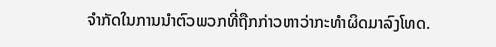ຈຳກັດໃນການນຳຕົວພວກທີ່ຖືກກ່າວຫາວ່າກະທຳຜິດມາລົງໂທດ.